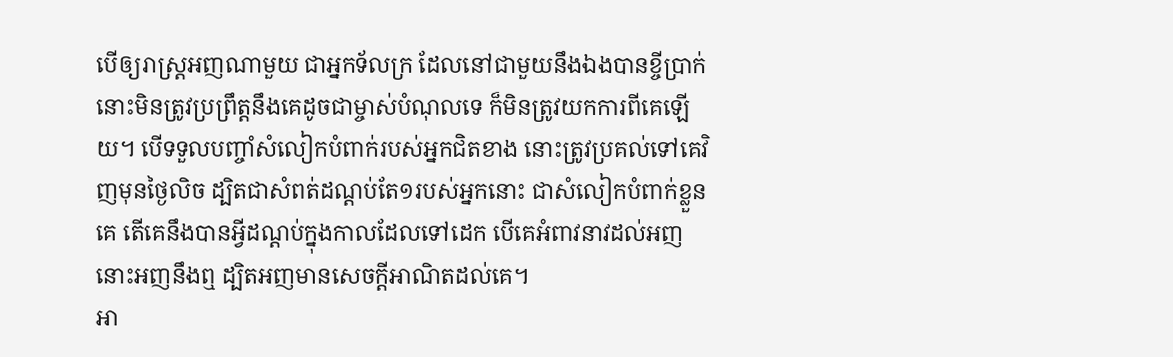បើឲ្យរាស្ត្រអញណាមួយ ជាអ្នកទ័លក្រ ដែលនៅជាមួយនឹងឯងបានខ្ចីប្រាក់ នោះមិនត្រូវប្រព្រឹត្តនឹងគេដូចជាម្ចាស់បំណុលទេ ក៏មិនត្រូវយកការពីគេឡើយ។ បើទទួលបញ្ចាំសំលៀកបំពាក់របស់អ្នកជិតខាង នោះត្រូវប្រគល់ទៅគេវិញមុនថ្ងៃលិច ដ្បិតជាសំពត់ដណ្តប់តែ១របស់អ្នកនោះ ជាសំលៀកបំពាក់ខ្លួនគេ តើគេនឹងបានអ្វីដណ្តប់ក្នុងកាលដែលទៅដេក បើគេអំពាវនាវដល់អញ នោះអញនឹងឮ ដ្បិតអញមានសេចក្ដីអាណិតដល់គេ។
អា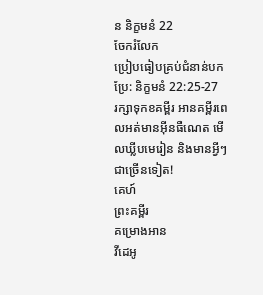ន និក្ខមនំ 22
ចែករំលែក
ប្រៀបធៀបគ្រប់ជំនាន់បកប្រែ: និក្ខមនំ 22:25-27
រក្សាទុកខគម្ពីរ អានគម្ពីរពេលអត់មានអ៊ីនធឺណេត មើលឃ្លីបមេរៀន និងមានអ្វីៗជាច្រើនទៀត!
គេហ៍
ព្រះគម្ពីរ
គម្រោងអាន
វីដេអូ